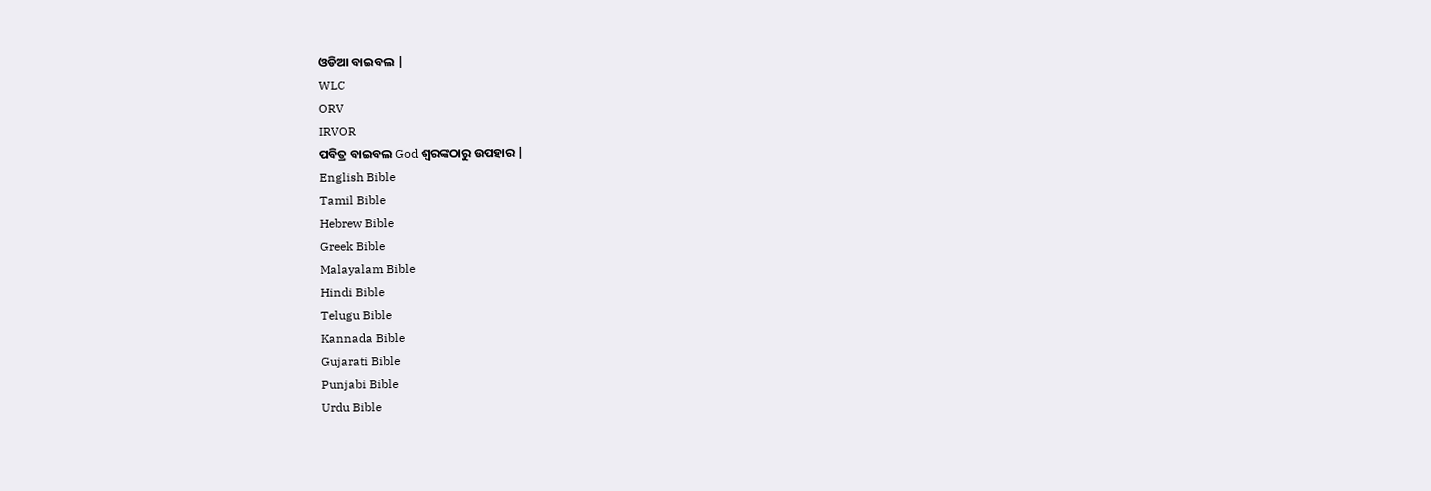ଓଡିଆ ବାଇବଲ |
WLC
ORV
IRVOR
ପବିତ୍ର ବାଇବଲ God ଶ୍ବରଙ୍କଠାରୁ ଉପହାର |
English Bible
Tamil Bible
Hebrew Bible
Greek Bible
Malayalam Bible
Hindi Bible
Telugu Bible
Kannada Bible
Gujarati Bible
Punjabi Bible
Urdu Bible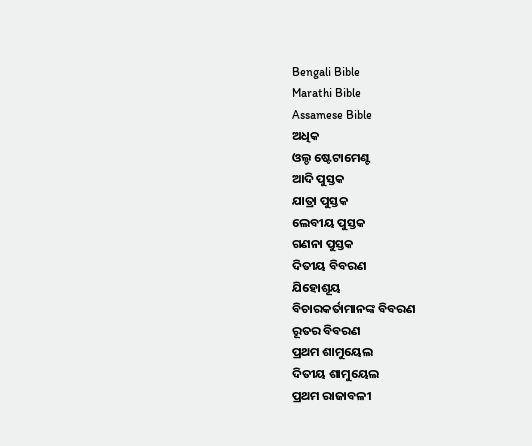Bengali Bible
Marathi Bible
Assamese Bible
ଅଧିକ
ଓଲ୍ଡ ଷ୍ଟେଟାମେଣ୍ଟ
ଆଦି ପୁସ୍ତକ
ଯାତ୍ରା ପୁସ୍ତକ
ଲେବୀୟ ପୁସ୍ତକ
ଗଣନା ପୁସ୍ତକ
ଦିତୀୟ ବିବରଣ
ଯିହୋଶୂୟ
ବିଚାରକର୍ତାମାନଙ୍କ ବିବରଣ
ରୂତର ବିବରଣ
ପ୍ରଥମ ଶାମୁୟେଲ
ଦିତୀୟ ଶାମୁୟେଲ
ପ୍ରଥମ ରାଜାବଳୀ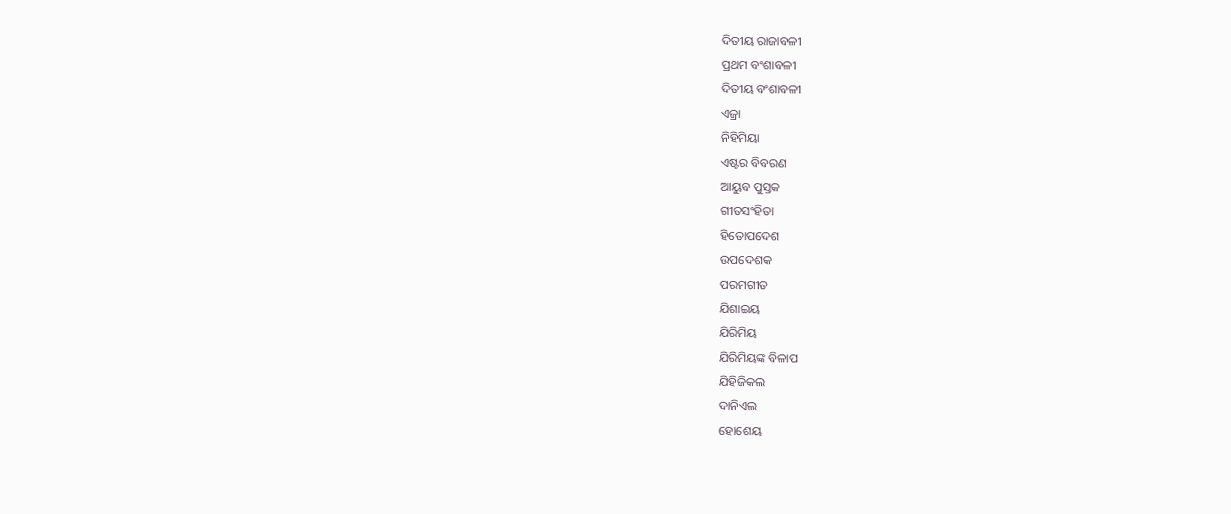ଦିତୀୟ ରାଜାବଳୀ
ପ୍ରଥମ ବଂଶାବଳୀ
ଦିତୀୟ ବଂଶାବଳୀ
ଏଜ୍ରା
ନିହିମିୟା
ଏଷ୍ଟର ବିବରଣ
ଆୟୁବ ପୁସ୍ତକ
ଗୀତସଂହିତା
ହିତୋପଦେଶ
ଉପଦେଶକ
ପରମଗୀତ
ଯିଶାଇୟ
ଯିରିମିୟ
ଯିରିମିୟଙ୍କ ବିଳାପ
ଯିହିଜିକଲ
ଦାନିଏଲ
ହୋଶେୟ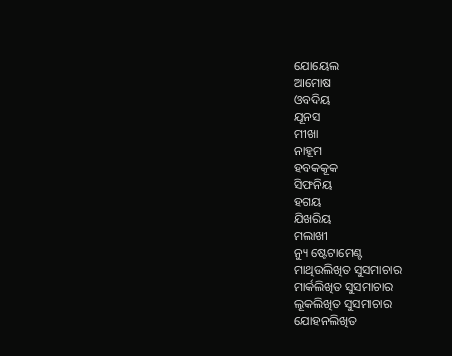ଯୋୟେଲ
ଆମୋଷ
ଓବଦିୟ
ଯୂନସ
ମୀଖା
ନାହୂମ
ହବକକୂକ
ସିଫନିୟ
ହଗୟ
ଯିଖରିୟ
ମଲାଖୀ
ନ୍ୟୁ ଷ୍ଟେଟାମେଣ୍ଟ
ମାଥିଉଲିଖିତ ସୁସମାଚାର
ମାର୍କଲିଖିତ ସୁସମାଚାର
ଲୂକଲିଖିତ ସୁସମାଚାର
ଯୋହନଲିଖିତ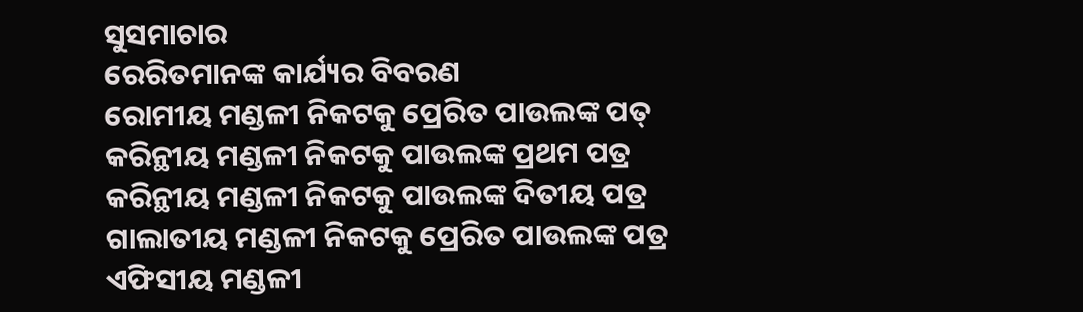ସୁସମାଚାର
ରେରିତମାନଙ୍କ କାର୍ଯ୍ୟର ବିବରଣ
ରୋମୀୟ ମଣ୍ଡଳୀ ନିକଟକୁ ପ୍ରେରିତ ପାଉଲଙ୍କ ପତ୍
କରିନ୍ଥୀୟ ମଣ୍ଡଳୀ ନିକଟକୁ ପାଉଲଙ୍କ ପ୍ରଥମ ପତ୍ର
କରିନ୍ଥୀୟ ମଣ୍ଡଳୀ ନିକଟକୁ ପାଉଲଙ୍କ ଦିତୀୟ ପତ୍ର
ଗାଲାତୀୟ ମଣ୍ଡଳୀ ନିକଟକୁ ପ୍ରେରିତ ପାଉଲଙ୍କ ପତ୍ର
ଏଫିସୀୟ ମଣ୍ଡଳୀ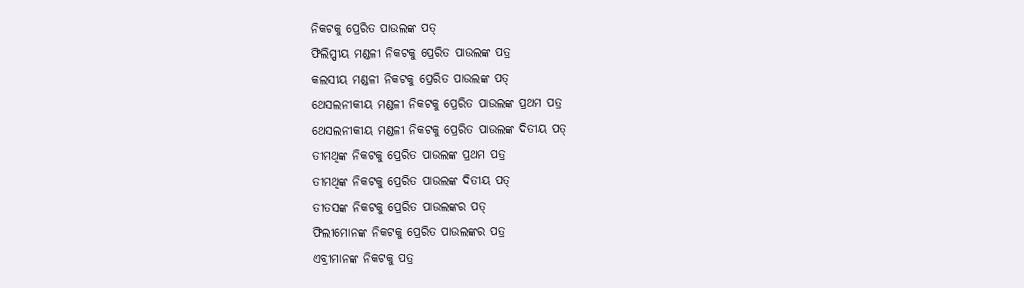ନିକଟକୁ ପ୍ରେରିତ ପାଉଲଙ୍କ ପତ୍
ଫିଲିପ୍ପୀୟ ମଣ୍ଡଳୀ ନିକଟକୁ ପ୍ରେରିତ ପାଉଲଙ୍କ ପତ୍ର
କଲସୀୟ ମଣ୍ଡଳୀ ନିକଟକୁ ପ୍ରେରିତ ପାଉଲଙ୍କ ପତ୍
ଥେସଲନୀକୀୟ ମଣ୍ଡଳୀ ନିକଟକୁ ପ୍ରେରିତ ପାଉଲଙ୍କ ପ୍ରଥମ ପତ୍ର
ଥେସଲନୀକୀୟ ମଣ୍ଡଳୀ ନିକଟକୁ ପ୍ରେରିତ ପାଉଲଙ୍କ ଦିତୀୟ ପତ୍
ତୀମଥିଙ୍କ ନିକଟକୁ ପ୍ରେରିତ ପାଉଲଙ୍କ ପ୍ରଥମ ପତ୍ର
ତୀମଥିଙ୍କ ନିକଟକୁ ପ୍ରେରିତ ପାଉଲଙ୍କ ଦିତୀୟ ପତ୍
ତୀତସଙ୍କ ନିକଟକୁ ପ୍ରେରିତ ପାଉଲଙ୍କର ପତ୍
ଫିଲୀମୋନଙ୍କ ନିକଟକୁ ପ୍ରେରିତ ପାଉଲଙ୍କର ପତ୍ର
ଏବ୍ରୀମାନଙ୍କ ନିକଟକୁ ପତ୍ର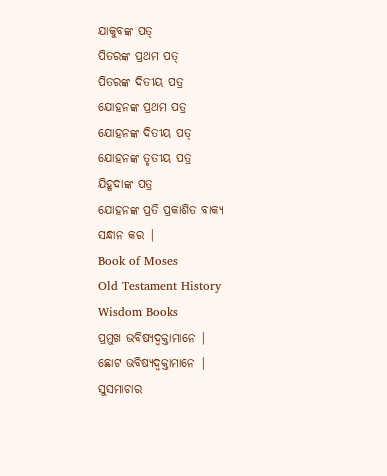ଯାକୁବଙ୍କ ପତ୍
ପିତରଙ୍କ ପ୍ରଥମ ପତ୍
ପିତରଙ୍କ ଦିତୀୟ ପତ୍ର
ଯୋହନଙ୍କ ପ୍ରଥମ ପତ୍ର
ଯୋହନଙ୍କ ଦିତୀୟ ପତ୍
ଯୋହନଙ୍କ ତୃତୀୟ ପତ୍ର
ଯିହୂଦାଙ୍କ ପତ୍ର
ଯୋହନଙ୍କ ପ୍ରତି ପ୍ରକାଶିତ ବାକ୍ୟ
ସନ୍ଧାନ କର |
Book of Moses
Old Testament History
Wisdom Books
ପ୍ରମୁଖ ଭବିଷ୍ୟଦ୍ବକ୍ତାମାନେ |
ଛୋଟ ଭବିଷ୍ୟଦ୍ବକ୍ତାମାନେ |
ସୁସମାଚାର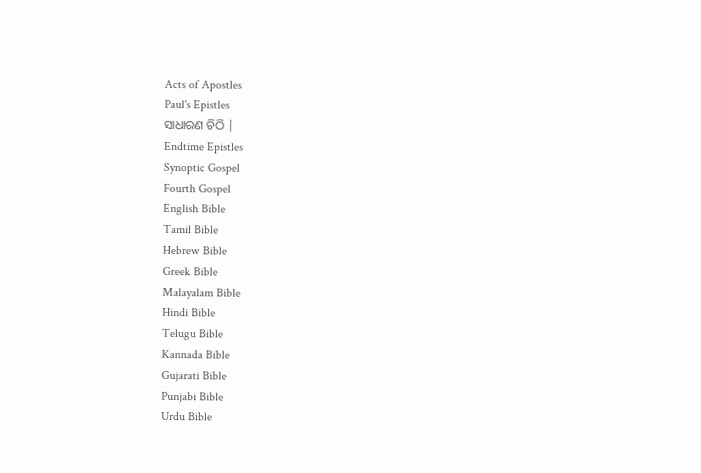Acts of Apostles
Paul's Epistles
ସାଧାରଣ ଚିଠି |
Endtime Epistles
Synoptic Gospel
Fourth Gospel
English Bible
Tamil Bible
Hebrew Bible
Greek Bible
Malayalam Bible
Hindi Bible
Telugu Bible
Kannada Bible
Gujarati Bible
Punjabi Bible
Urdu Bible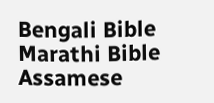Bengali Bible
Marathi Bible
Assamese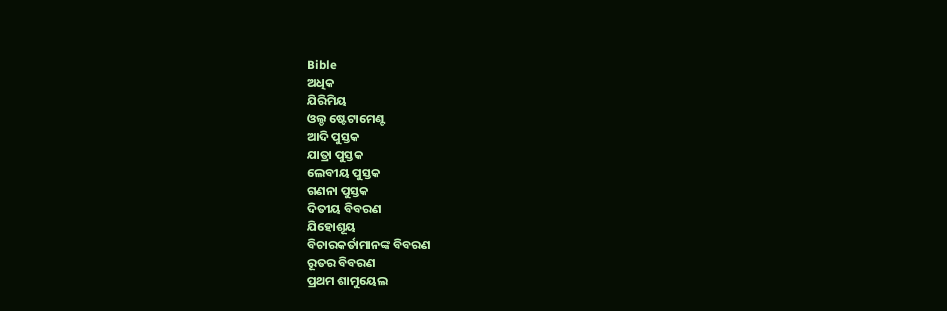Bible
ଅଧିକ
ଯିରିମିୟ
ଓଲ୍ଡ ଷ୍ଟେଟାମେଣ୍ଟ
ଆଦି ପୁସ୍ତକ
ଯାତ୍ରା ପୁସ୍ତକ
ଲେବୀୟ ପୁସ୍ତକ
ଗଣନା ପୁସ୍ତକ
ଦିତୀୟ ବିବରଣ
ଯିହୋଶୂୟ
ବିଚାରକର୍ତାମାନଙ୍କ ବିବରଣ
ରୂତର ବିବରଣ
ପ୍ରଥମ ଶାମୁୟେଲ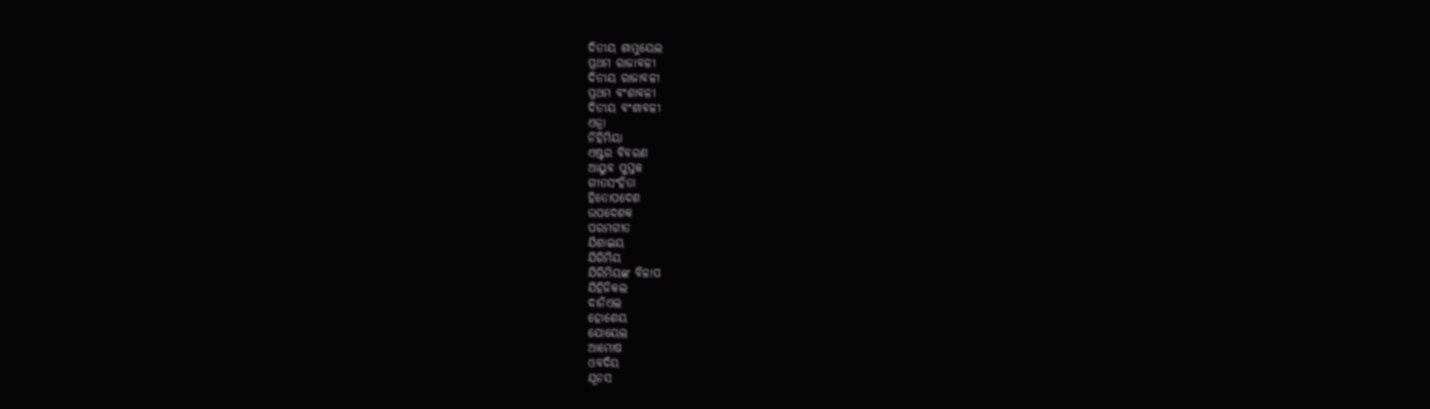ଦିତୀୟ ଶାମୁୟେଲ
ପ୍ରଥମ ରାଜାବଳୀ
ଦିତୀୟ ରାଜାବଳୀ
ପ୍ରଥମ ବଂଶାବଳୀ
ଦିତୀୟ ବଂଶାବଳୀ
ଏଜ୍ରା
ନିହିମିୟା
ଏଷ୍ଟର ବିବରଣ
ଆୟୁବ ପୁସ୍ତକ
ଗୀତସଂହିତା
ହିତୋପଦେଶ
ଉପଦେଶକ
ପରମଗୀତ
ଯିଶାଇୟ
ଯିରିମିୟ
ଯିରିମିୟଙ୍କ ବିଳାପ
ଯିହିଜିକଲ
ଦାନିଏଲ
ହୋଶେୟ
ଯୋୟେଲ
ଆମୋଷ
ଓବଦିୟ
ଯୂନସ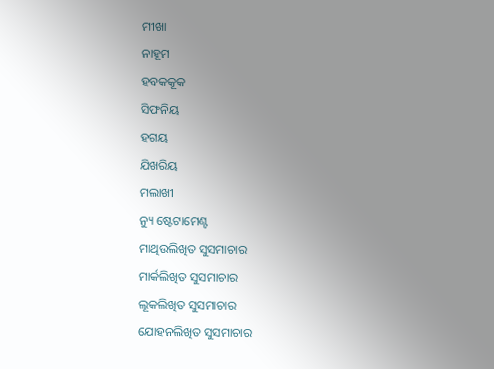ମୀଖା
ନାହୂମ
ହବକକୂକ
ସିଫନିୟ
ହଗୟ
ଯିଖରିୟ
ମଲାଖୀ
ନ୍ୟୁ ଷ୍ଟେଟାମେଣ୍ଟ
ମାଥିଉଲିଖିତ ସୁସମାଚାର
ମାର୍କଲିଖିତ ସୁସମାଚାର
ଲୂକଲିଖିତ ସୁସମାଚାର
ଯୋହନଲିଖିତ ସୁସମାଚାର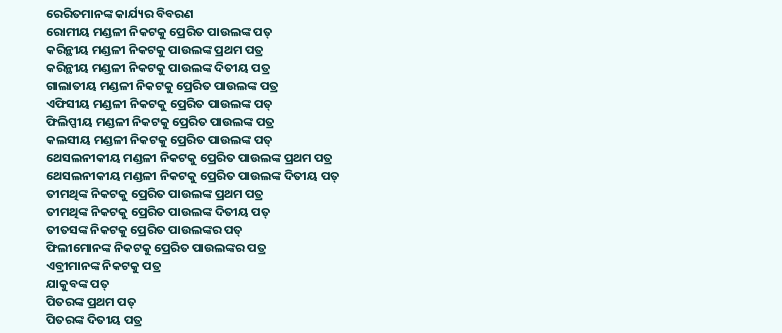ରେରିତମାନଙ୍କ କାର୍ଯ୍ୟର ବିବରଣ
ରୋମୀୟ ମଣ୍ଡଳୀ ନିକଟକୁ ପ୍ରେରିତ ପାଉଲଙ୍କ ପତ୍
କରିନ୍ଥୀୟ ମଣ୍ଡଳୀ ନିକଟକୁ ପାଉଲଙ୍କ ପ୍ରଥମ ପତ୍ର
କରିନ୍ଥୀୟ ମଣ୍ଡଳୀ ନିକଟକୁ ପାଉଲଙ୍କ ଦିତୀୟ ପତ୍ର
ଗାଲାତୀୟ ମଣ୍ଡଳୀ ନିକଟକୁ ପ୍ରେରିତ ପାଉଲଙ୍କ ପତ୍ର
ଏଫିସୀୟ ମଣ୍ଡଳୀ ନିକଟକୁ ପ୍ରେରିତ ପାଉଲଙ୍କ ପତ୍
ଫିଲିପ୍ପୀୟ ମଣ୍ଡଳୀ ନିକଟକୁ ପ୍ରେରିତ ପାଉଲଙ୍କ ପତ୍ର
କଲସୀୟ ମଣ୍ଡଳୀ ନିକଟକୁ ପ୍ରେରିତ ପାଉଲଙ୍କ ପତ୍
ଥେସଲନୀକୀୟ ମଣ୍ଡଳୀ ନିକଟକୁ ପ୍ରେରିତ ପାଉଲଙ୍କ ପ୍ରଥମ ପତ୍ର
ଥେସଲନୀକୀୟ ମଣ୍ଡଳୀ ନିକଟକୁ ପ୍ରେରିତ ପାଉଲଙ୍କ ଦିତୀୟ ପତ୍
ତୀମଥିଙ୍କ ନିକଟକୁ ପ୍ରେରିତ ପାଉଲଙ୍କ ପ୍ରଥମ ପତ୍ର
ତୀମଥିଙ୍କ ନିକଟକୁ ପ୍ରେରିତ ପାଉଲଙ୍କ ଦିତୀୟ ପତ୍
ତୀତସଙ୍କ ନିକଟକୁ ପ୍ରେରିତ ପାଉଲଙ୍କର ପତ୍
ଫିଲୀମୋନଙ୍କ ନିକଟକୁ ପ୍ରେରିତ ପାଉଲଙ୍କର ପତ୍ର
ଏବ୍ରୀମାନଙ୍କ ନିକଟକୁ ପତ୍ର
ଯାକୁବଙ୍କ ପତ୍
ପିତରଙ୍କ ପ୍ରଥମ ପତ୍
ପିତରଙ୍କ ଦିତୀୟ ପତ୍ର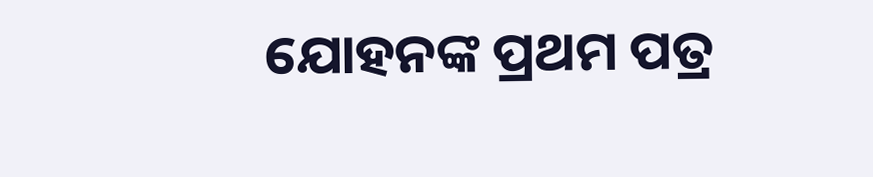ଯୋହନଙ୍କ ପ୍ରଥମ ପତ୍ର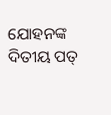ଯୋହନଙ୍କ ଦିତୀୟ ପତ୍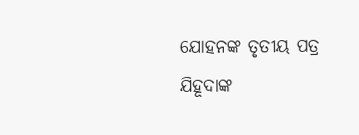ଯୋହନଙ୍କ ତୃତୀୟ ପତ୍ର
ଯିହୂଦାଙ୍କ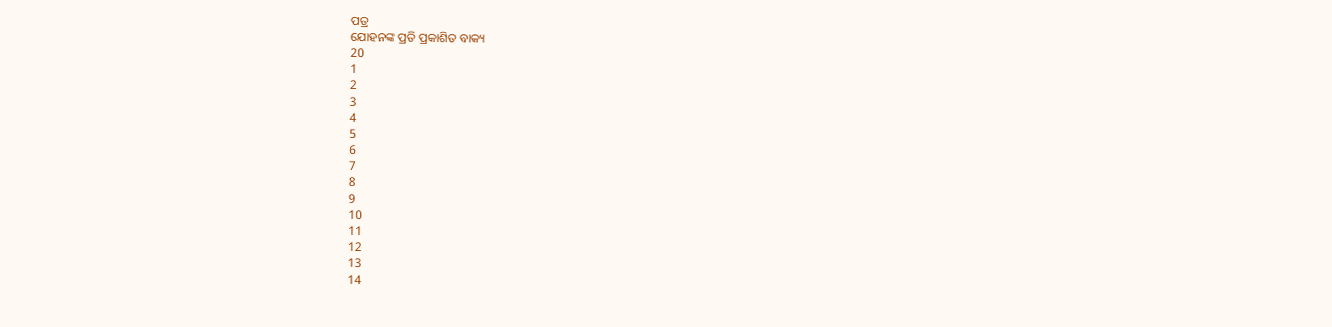ପତ୍ର
ଯୋହନଙ୍କ ପ୍ରତି ପ୍ରକାଶିତ ବାକ୍ୟ
20
1
2
3
4
5
6
7
8
9
10
11
12
13
14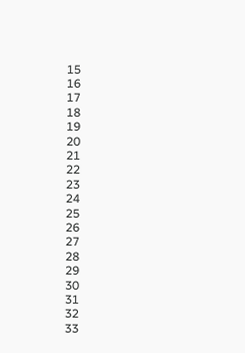15
16
17
18
19
20
21
22
23
24
25
26
27
28
29
30
31
32
33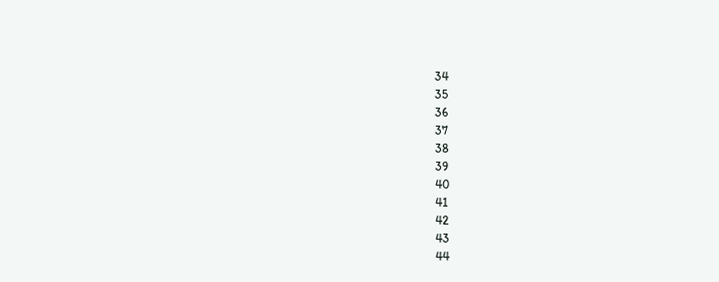34
35
36
37
38
39
40
41
42
43
44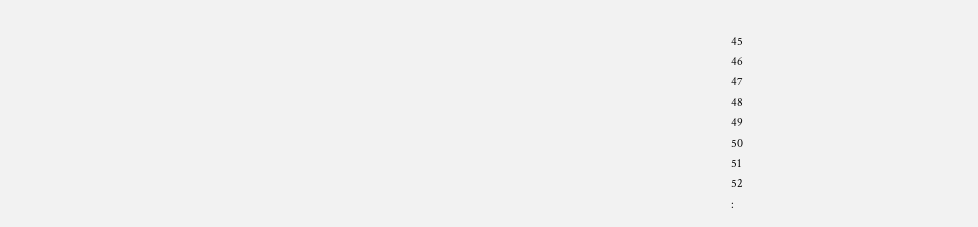45
46
47
48
49
50
51
52
: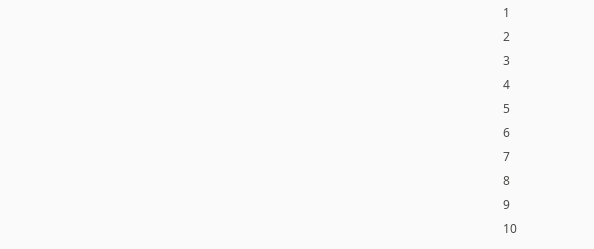1
2
3
4
5
6
7
8
9
10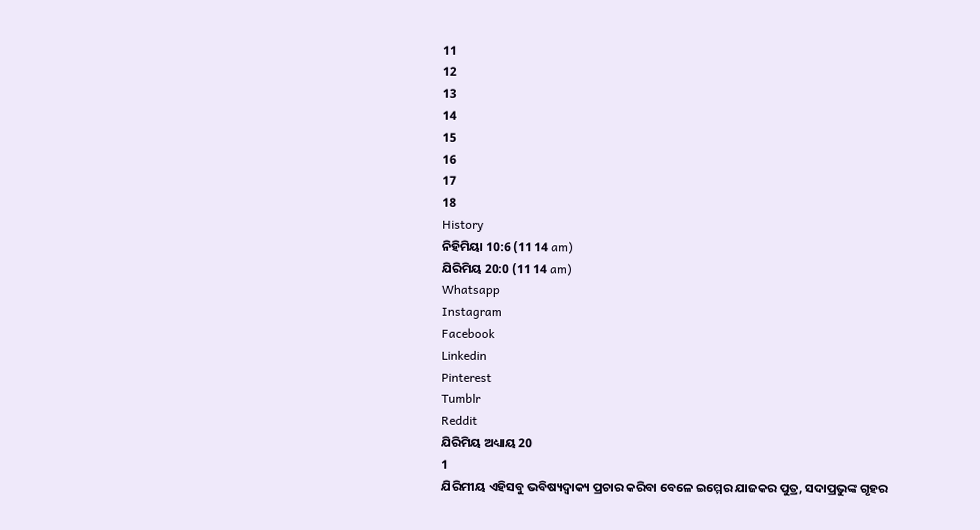11
12
13
14
15
16
17
18
History
ନିହିମିୟା 10:6 (11 14 am)
ଯିରିମିୟ 20:0 (11 14 am)
Whatsapp
Instagram
Facebook
Linkedin
Pinterest
Tumblr
Reddit
ଯିରିମିୟ ଅଧ୍ୟାୟ 20
1
ଯିରିମୀୟ ଏହିସବୁ ଭବିଷ୍ୟଦ୍ବାକ୍ୟ ପ୍ରଚାର କରିବା ବେଳେ ଇମ୍ମେର ଯାଜକର ପୁତ୍ର, ସଦାପ୍ରଭୁଙ୍କ ଗୃହର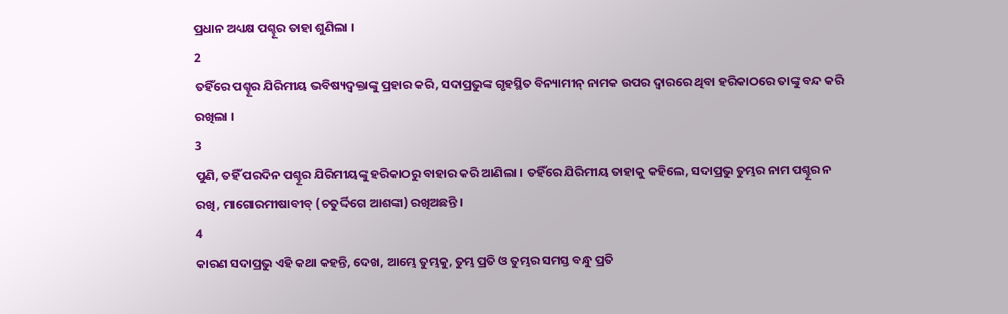ପ୍ରଧାନ ଅଧ୍ୟକ୍ଷ ପଶ୍ହୂର ତାହା ଶୁଣିଲା ।
2
ତହିଁରେ ପଶ୍ହୂର ଯିରିମୀୟ ଭବିଷ୍ୟଦ୍ବକ୍ତାଙ୍କୁ ପ୍ରହାର କରି, ସଦାପ୍ରଭୁଙ୍କ ଗୃହସ୍ଥିତ ବିନ୍ୟାମୀନ୍ ନାମକ ଉପର ଦ୍ଵାରରେ ଥିବା ହରିକାଠରେ ତାଙ୍କୁ ବନ୍ଦ କରି ରଖିଲା ।
3
ପୁଣି, ତହିଁ ପରଦିନ ପଶ୍ହୂର ଯିରିମୀୟଙ୍କୁ ହରିକାଠରୁ ବାହାର କରି ଆଣିଲା । ତହିଁରେ ଯିରିମୀୟ ତାହାକୁ କହିଲେ, ସଦାପ୍ରଭୁ ତୁମ୍ଭର ନାମ ପଶ୍ହୂର ନ ରଖି, ମାଗୋରମୀଷାବୀବ୍ (ଚତୁର୍ଦ୍ଦିଗେ ଆଶଙ୍କା) ରଖିଅଛନ୍ତି ।
4
କାରଣ ସଦାପ୍ରଭୁ ଏହି କଥା କହନ୍ତି, ଦେଖ, ଆମ୍ଭେ ତୁମ୍ଭକୁ, ତୁମ୍ଭ ପ୍ରତି ଓ ତୁମ୍ଭର ସମସ୍ତ ବନ୍ଧୁ ପ୍ରତି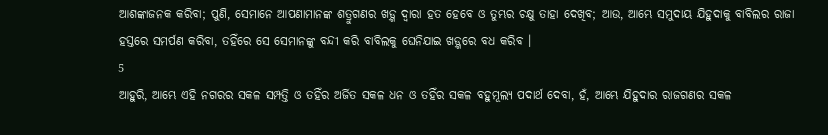ଆଶଙ୍କାଜନକ କରିବା; ପୁଣି, ସେମାନେ ଆପଣାମାନଙ୍କ ଶତ୍ରୁଗଣର ଖଡ଼୍ଗ ଦ୍ଵାରା ହତ ହେବେ ଓ ତୁମ୍ଭର ଚକ୍ଷୁ ତାହା ଦେଖିବ; ଆଉ, ଆମ୍ଭେ ସମୁଦାୟ ଯିହୁଦାକୁ ବାବିଲର ରାଜା ହସ୍ତରେ ସମର୍ପଣ କରିବା, ତହିଁରେ ସେ ସେମାନଙ୍କୁ ବନ୍ଦୀ କରି ବାବିଲକୁ ଘେନିଯାଇ ଖଡ଼୍ଗରେ ବଧ କରିବ ।
5
ଆହୁରି, ଆମ୍ଭେ ଏହି ନଗରର ସକଳ ସମ୍ପତ୍ତି ଓ ତହିଁର ଅର୍ଜିତ ସକଳ ଧନ ଓ ତହିଁର ସକଳ ବହୁମୂଲ୍ୟ ପଦାର୍ଥ ଦେବା, ହଁ, ଆମ୍ଭେ ଯିହୁଦାର ରାଜଗଣର ସକଳ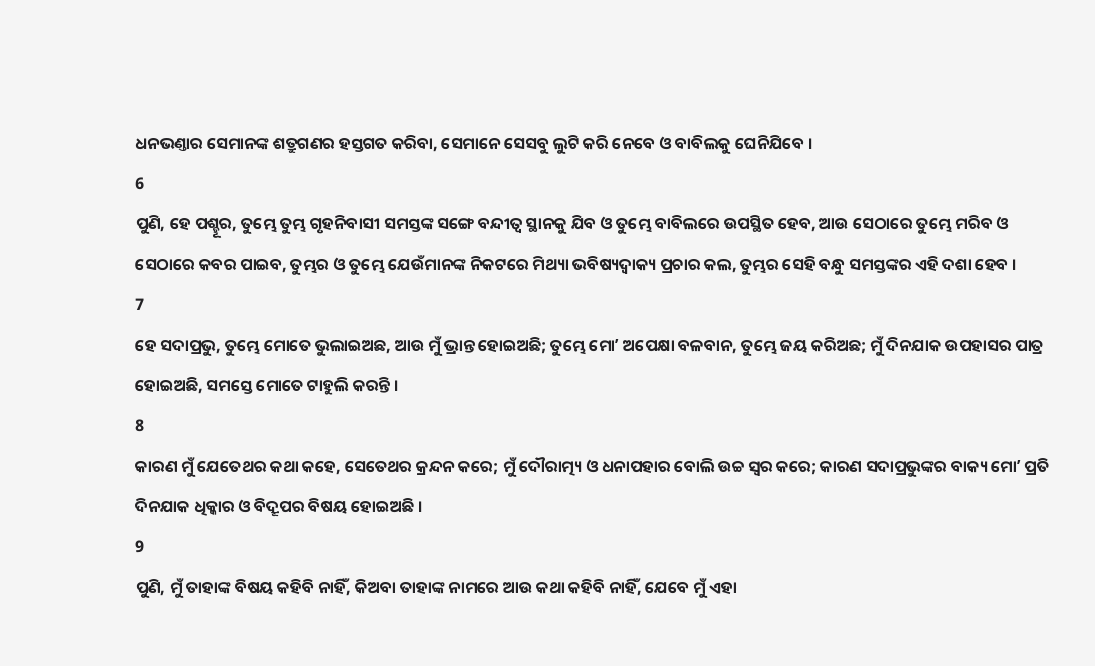ଧନଭଣ୍ତାର ସେମାନଙ୍କ ଶତ୍ରୁଗଣର ହସ୍ତଗତ କରିବା, ସେମାନେ ସେସବୁ ଲୁଟି କରି ନେବେ ଓ ବାବିଲକୁ ଘେନିଯିବେ ।
6
ପୁଣି, ହେ ପଶ୍ହୂର, ତୁମ୍ଭେ ତୁମ୍ଭ ଗୃହନିବାସୀ ସମସ୍ତଙ୍କ ସଙ୍ଗେ ବନ୍ଦୀତ୍ଵ ସ୍ଥାନକୁ ଯିବ ଓ ତୁମ୍ଭେ ବାବିଲରେ ଉପସ୍ଥିତ ହେବ, ଆଉ ସେଠାରେ ତୁମ୍ଭେ ମରିବ ଓ ସେଠାରେ କବର ପାଇବ, ତୁମ୍ଭର ଓ ତୁମ୍ଭେ ଯେଉଁମାନଙ୍କ ନିକଟରେ ମିଥ୍ୟା ଭବିଷ୍ୟଦ୍ବାକ୍ୟ ପ୍ରଚାର କଲ, ତୁମ୍ଭର ସେହି ବନ୍ଧୁ ସମସ୍ତଙ୍କର ଏହି ଦଶା ହେବ ।
7
ହେ ସଦାପ୍ରଭୁ, ତୁମ୍ଭେ ମୋତେ ଭୁଲାଇଅଛ, ଆଉ ମୁଁ ଭ୍ରାନ୍ତ ହୋଇଅଛି; ତୁମ୍ଭେ ମୋʼ ଅପେକ୍ଷା ବଳବାନ, ତୁମ୍ଭେ ଜୟ କରିଅଛ; ମୁଁ ଦିନଯାକ ଉପହାସର ପାତ୍ର ହୋଇଅଛି, ସମସ୍ତେ ମୋତେ ଟାହୁଲି କରନ୍ତି ।
8
କାରଣ ମୁଁ ଯେତେଥର କଥା କହେ, ସେତେଥର କ୍ରନ୍ଦନ କରେ; ମୁଁ ଦୌରାତ୍ମ୍ୟ ଓ ଧନାପହାର ବୋଲି ଉଚ୍ଚ ସ୍ଵର କରେ; କାରଣ ସଦାପ୍ରଭୁଙ୍କର ବାକ୍ୟ ମୋʼ ପ୍ରତି ଦିନଯାକ ଧିକ୍କାର ଓ ବିଦ୍ରୂପର ବିଷୟ ହୋଇଅଛି ।
9
ପୁଣି, ମୁଁ ତାହାଙ୍କ ବିଷୟ କହିବି ନାହିଁ, କିଅବା ତାହାଙ୍କ ନାମରେ ଆଉ କଥା କହିବି ନାହିଁ, ଯେବେ ମୁଁ ଏହା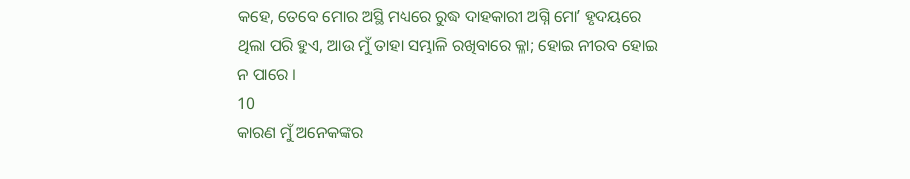କହେ, ତେବେ ମୋର ଅସ୍ଥି ମଧ୍ୟରେ ରୁଦ୍ଧ ଦାହକାରୀ ଅଗ୍ନି ମୋʼ ହୃଦୟରେ ଥିଲା ପରି ହୁଏ, ଆଉ ମୁଁ ତାହା ସମ୍ଭାଳି ରଖିବାରେ କ୍ଳା; ହୋଇ ନୀରବ ହୋଇ ନ ପାରେ ।
10
କାରଣ ମୁଁ ଅନେକଙ୍କର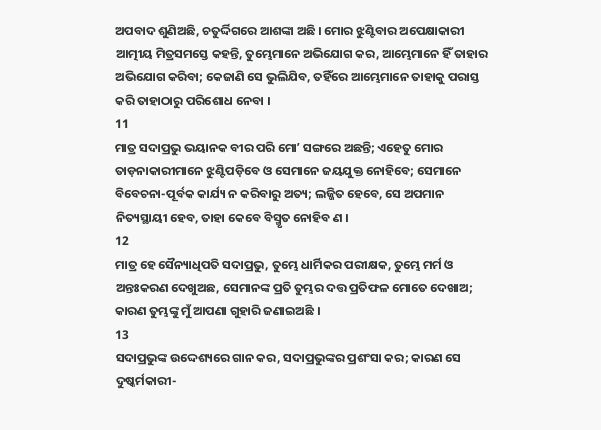ଅପବାଦ ଶୁଣିଅଛି, ଚତୁର୍ଦ୍ଦିଗରେ ଆଶଙ୍କା ଅଛି । ମୋର ଝୁଣ୍ଟିବାର ଅପେକ୍ଷାକାରୀ ଆତ୍ମୀୟ ମିତ୍ରସମସ୍ତେ କହନ୍ତି, ତୁମ୍ଭେମାନେ ଅଭିଯୋଗ କର, ଆମ୍ଭେମାନେ ହିଁ ତାହାର ଅଭିଯୋଗ କରିବା; କେଜାଣି ସେ ଭୁଲିଯିବ, ତହିଁରେ ଆମ୍ଭେମାନେ ତାହାକୁ ପରାସ୍ତ କରି ତାହାଠାରୁ ପରିଶୋଧ ନେବା ।
11
ମାତ୍ର ସଦାପ୍ରଭୁ ଭୟାନକ ବୀର ପରି ମୋʼ ସଙ୍ଗରେ ଅଛନ୍ତି; ଏହେତୁ ମୋର ତାଡ଼ନାକାରୀମାନେ ଝୁଣ୍ଟିପଡ଼ିବେ ଓ ସେମାନେ ଜୟଯୁକ୍ତ ନୋହିବେ; ସେମାନେ ବିବେଚନା-ପୂର୍ବକ କାର୍ଯ୍ୟ ନ କରିବାରୁ ଅତ୍ୟ; ଲଜ୍ଜିତ ହେବେ, ସେ ଅପମାନ ନିତ୍ୟସ୍ଥାୟୀ ହେବ, ତାହା କେବେ ବିସ୍ମୃତ ନୋହିବ ଣ ।
12
ମାତ୍ର ହେ ସୈନ୍ୟାଧିପତି ସଦାପ୍ରଭୁ, ତୁମ୍ଭେ ଧାର୍ମିକର ପରୀକ୍ଷକ, ତୁମ୍ଭେ ମର୍ମ ଓ ଅନ୍ତଃକରଣ ଦେଖୁଅଛ, ସେମାନଙ୍କ ପ୍ରତି ତୁମ୍ଭର ଦତ୍ତ ପ୍ରତିଫଳ ମୋତେ ଦେଖାଅ; କାରଣ ତୁମ୍ଭଙ୍କୁ ମୁଁ ଆପଣା ଗୁହାରି ଜଣାଇଅଛି ।
13
ସଦାପ୍ରଭୁଙ୍କ ଉଦ୍ଦେଶ୍ୟରେ ଗାନ କର, ସଦାପ୍ରଭୁଙ୍କର ପ୍ରଶଂସା କର; କାରଣ ସେ ଦୁଷ୍କର୍ମକାରୀ-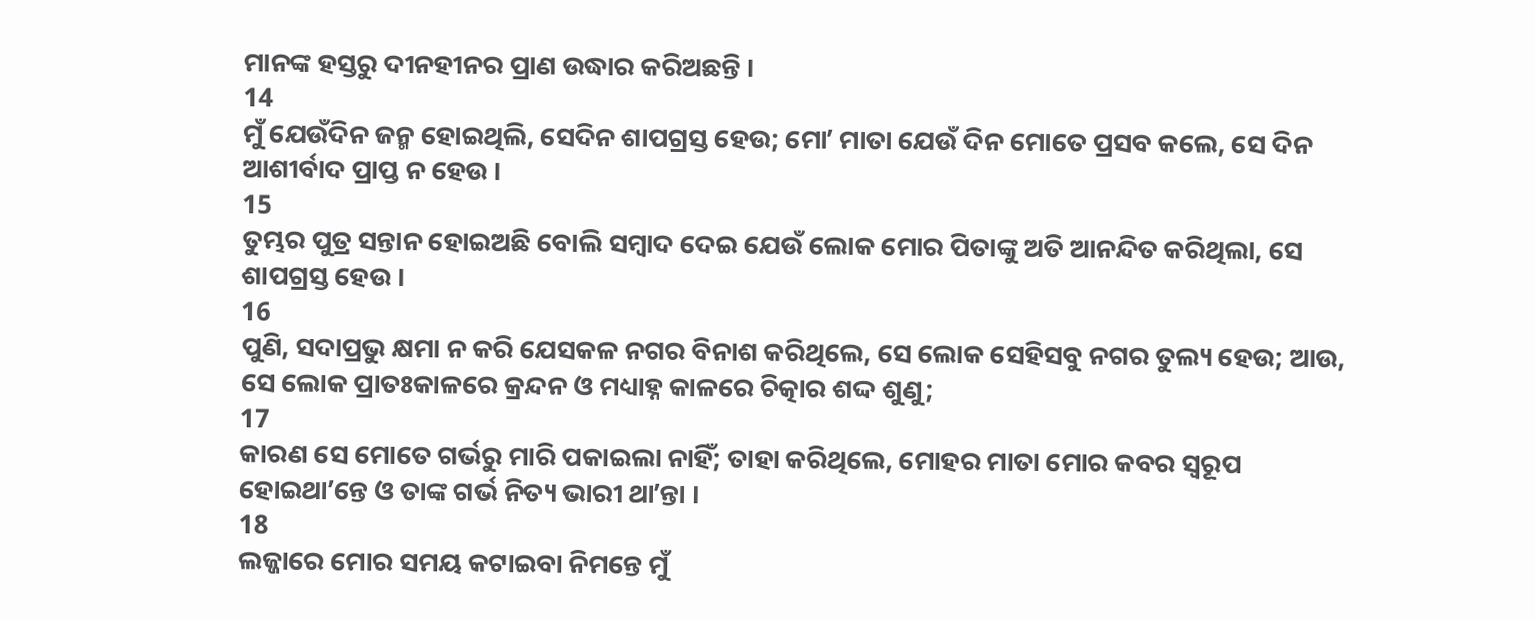ମାନଙ୍କ ହସ୍ତରୁ ଦୀନହୀନର ପ୍ରାଣ ଉଦ୍ଧାର କରିଅଛନ୍ତି ।
14
ମୁଁ ଯେଉଁଦିନ ଜନ୍ମ ହୋଇଥିଲି, ସେଦିନ ଶାପଗ୍ରସ୍ତ ହେଉ; ମୋʼ ମାତା ଯେଉଁ ଦିନ ମୋତେ ପ୍ରସବ କଲେ, ସେ ଦିନ ଆଶୀର୍ବାଦ ପ୍ରାପ୍ତ ନ ହେଉ ।
15
ତୁମ୍ଭର ପୁତ୍ର ସନ୍ତାନ ହୋଇଅଛି ବୋଲି ସମ୍ଵାଦ ଦେଇ ଯେଉଁ ଲୋକ ମୋର ପିତାଙ୍କୁ ଅତି ଆନନ୍ଦିତ କରିଥିଲା, ସେ ଶାପଗ୍ରସ୍ତ ହେଉ ।
16
ପୁଣି, ସଦାପ୍ରଭୁ କ୍ଷମା ନ କରି ଯେସକଳ ନଗର ବିନାଶ କରିଥିଲେ, ସେ ଲୋକ ସେହିସବୁ ନଗର ତୁଲ୍ୟ ହେଉ; ଆଉ, ସେ ଲୋକ ପ୍ରାତଃକାଳରେ କ୍ରନ୍ଦନ ଓ ମଧ୍ୟାହ୍ନ କାଳରେ ଚିତ୍କାର ଶଦ୍ଦ ଶୁଣୁ;
17
କାରଣ ସେ ମୋତେ ଗର୍ଭରୁ ମାରି ପକାଇଲା ନାହିଁ; ତାହା କରିଥିଲେ, ମୋହର ମାତା ମୋର କବର ସ୍ଵରୂପ ହୋଇଥାʼନ୍ତେ ଓ ତାଙ୍କ ଗର୍ଭ ନିତ୍ୟ ଭାରୀ ଥାʼନ୍ତା ।
18
ଲଜ୍ଜାରେ ମୋର ସମୟ କଟାଇବା ନିମନ୍ତେ ମୁଁ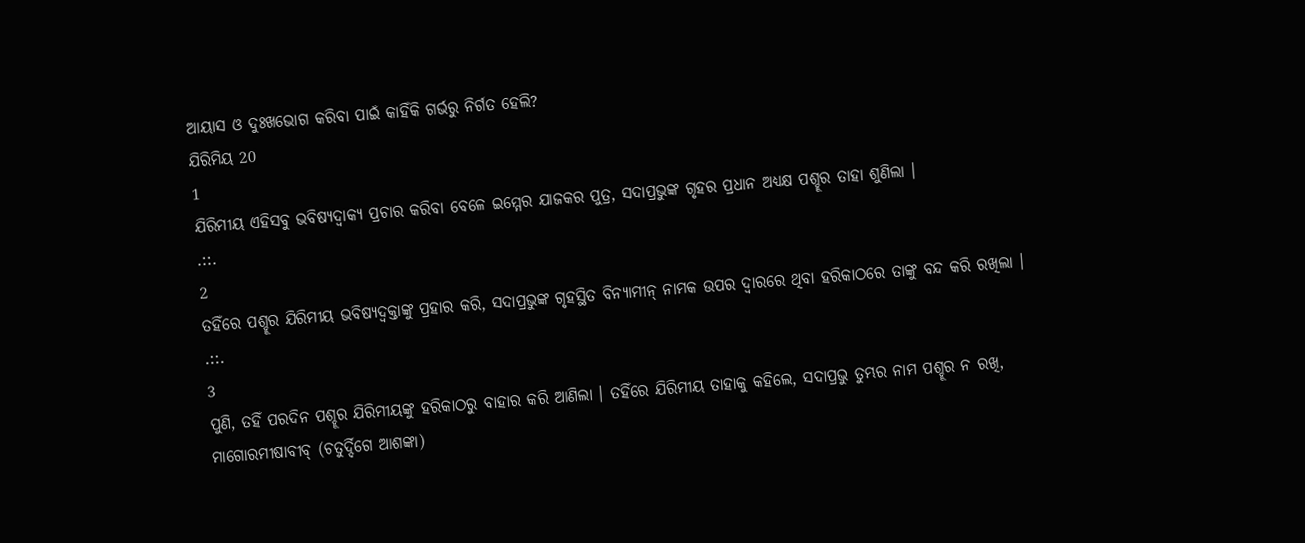ଆୟାସ ଓ ଦୁଃଖଭୋଗ କରିବା ପାଇଁ କାହିଁକି ଗର୍ଭରୁ ନିର୍ଗତ ହେଲି?
ଯିରିମିୟ 20
1
ଯିରିମୀୟ ଏହିସବୁ ଭବିଷ୍ୟଦ୍ବାକ୍ୟ ପ୍ରଚାର କରିବା ବେଳେ ଇମ୍ମେର ଯାଜକର ପୁତ୍ର, ସଦାପ୍ରଭୁଙ୍କ ଗୃହର ପ୍ରଧାନ ଅଧ୍ୟକ୍ଷ ପଶ୍ହୂର ତାହା ଶୁଣିଲା ।
.::.
2
ତହିଁରେ ପଶ୍ହୂର ଯିରିମୀୟ ଭବିଷ୍ୟଦ୍ବକ୍ତାଙ୍କୁ ପ୍ରହାର କରି, ସଦାପ୍ରଭୁଙ୍କ ଗୃହସ୍ଥିତ ବିନ୍ୟାମୀନ୍ ନାମକ ଉପର ଦ୍ଵାରରେ ଥିବା ହରିକାଠରେ ତାଙ୍କୁ ବନ୍ଦ କରି ରଖିଲା ।
.::.
3
ପୁଣି, ତହିଁ ପରଦିନ ପଶ୍ହୂର ଯିରିମୀୟଙ୍କୁ ହରିକାଠରୁ ବାହାର କରି ଆଣିଲା । ତହିଁରେ ଯିରିମୀୟ ତାହାକୁ କହିଲେ, ସଦାପ୍ରଭୁ ତୁମ୍ଭର ନାମ ପଶ୍ହୂର ନ ରଖି, ମାଗୋରମୀଷାବୀବ୍ (ଚତୁର୍ଦ୍ଦିଗେ ଆଶଙ୍କା)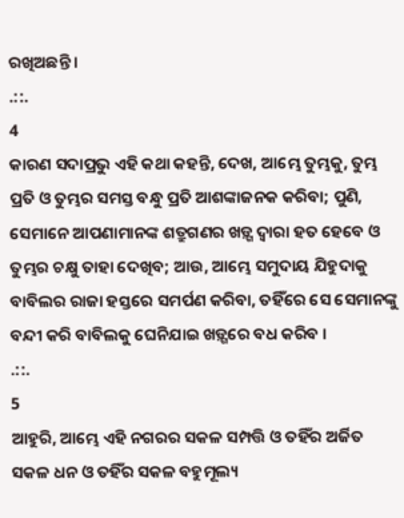ରଖିଅଛନ୍ତି ।
.::.
4
କାରଣ ସଦାପ୍ରଭୁ ଏହି କଥା କହନ୍ତି, ଦେଖ, ଆମ୍ଭେ ତୁମ୍ଭକୁ, ତୁମ୍ଭ ପ୍ରତି ଓ ତୁମ୍ଭର ସମସ୍ତ ବନ୍ଧୁ ପ୍ରତି ଆଶଙ୍କାଜନକ କରିବା; ପୁଣି, ସେମାନେ ଆପଣାମାନଙ୍କ ଶତ୍ରୁଗଣର ଖଡ଼୍ଗ ଦ୍ଵାରା ହତ ହେବେ ଓ ତୁମ୍ଭର ଚକ୍ଷୁ ତାହା ଦେଖିବ; ଆଉ, ଆମ୍ଭେ ସମୁଦାୟ ଯିହୁଦାକୁ ବାବିଲର ରାଜା ହସ୍ତରେ ସମର୍ପଣ କରିବା, ତହିଁରେ ସେ ସେମାନଙ୍କୁ ବନ୍ଦୀ କରି ବାବିଲକୁ ଘେନିଯାଇ ଖଡ଼୍ଗରେ ବଧ କରିବ ।
.::.
5
ଆହୁରି, ଆମ୍ଭେ ଏହି ନଗରର ସକଳ ସମ୍ପତ୍ତି ଓ ତହିଁର ଅର୍ଜିତ ସକଳ ଧନ ଓ ତହିଁର ସକଳ ବହୁମୂଲ୍ୟ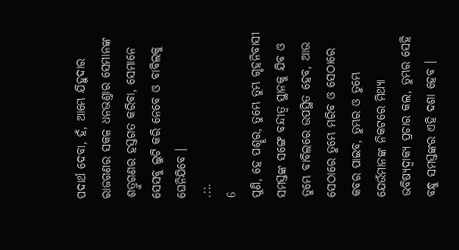ପଦାର୍ଥ ଦେବା, ହଁ, ଆମ୍ଭେ ଯିହୁଦାର ରାଜଗଣର ସକଳ ଧନଭଣ୍ତାର ସେମାନଙ୍କ ଶତ୍ରୁଗଣର ହସ୍ତଗତ କରିବା, ସେମାନେ ସେସବୁ ଲୁଟି କରି ନେବେ ଓ ବାବିଲକୁ ଘେନିଯିବେ ।
.::.
6
ପୁଣି, ହେ ପଶ୍ହୂର, ତୁମ୍ଭେ ତୁମ୍ଭ ଗୃହନିବାସୀ ସମସ୍ତଙ୍କ ସଙ୍ଗେ ବନ୍ଦୀତ୍ଵ ସ୍ଥାନକୁ ଯିବ ଓ ତୁମ୍ଭେ ବାବିଲରେ ଉପସ୍ଥିତ ହେବ, ଆଉ ସେଠାରେ ତୁମ୍ଭେ ମରିବ ଓ ସେଠାରେ କବର ପାଇବ, ତୁମ୍ଭର ଓ ତୁମ୍ଭେ ଯେଉଁମାନଙ୍କ ନିକଟରେ ମିଥ୍ୟା ଭବିଷ୍ୟଦ୍ବାକ୍ୟ ପ୍ରଚାର କଲ, ତୁମ୍ଭର ସେହି ବନ୍ଧୁ ସମସ୍ତଙ୍କର ଏହି ଦଶା ହେବ ।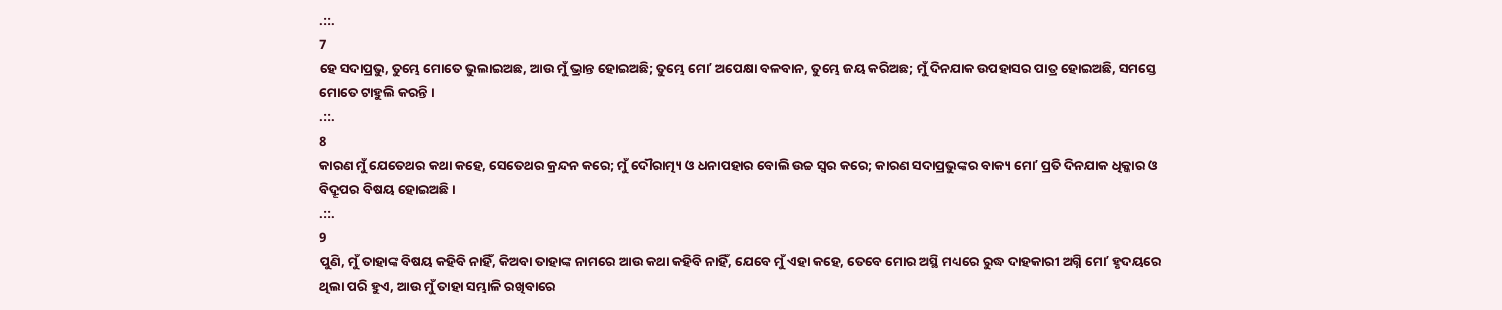.::.
7
ହେ ସଦାପ୍ରଭୁ, ତୁମ୍ଭେ ମୋତେ ଭୁଲାଇଅଛ, ଆଉ ମୁଁ ଭ୍ରାନ୍ତ ହୋଇଅଛି; ତୁମ୍ଭେ ମୋʼ ଅପେକ୍ଷା ବଳବାନ, ତୁମ୍ଭେ ଜୟ କରିଅଛ; ମୁଁ ଦିନଯାକ ଉପହାସର ପାତ୍ର ହୋଇଅଛି, ସମସ୍ତେ ମୋତେ ଟାହୁଲି କରନ୍ତି ।
.::.
8
କାରଣ ମୁଁ ଯେତେଥର କଥା କହେ, ସେତେଥର କ୍ରନ୍ଦନ କରେ; ମୁଁ ଦୌରାତ୍ମ୍ୟ ଓ ଧନାପହାର ବୋଲି ଉଚ୍ଚ ସ୍ଵର କରେ; କାରଣ ସଦାପ୍ରଭୁଙ୍କର ବାକ୍ୟ ମୋʼ ପ୍ରତି ଦିନଯାକ ଧିକ୍କାର ଓ ବିଦ୍ରୂପର ବିଷୟ ହୋଇଅଛି ।
.::.
9
ପୁଣି, ମୁଁ ତାହାଙ୍କ ବିଷୟ କହିବି ନାହିଁ, କିଅବା ତାହାଙ୍କ ନାମରେ ଆଉ କଥା କହିବି ନାହିଁ, ଯେବେ ମୁଁ ଏହା କହେ, ତେବେ ମୋର ଅସ୍ଥି ମଧ୍ୟରେ ରୁଦ୍ଧ ଦାହକାରୀ ଅଗ୍ନି ମୋʼ ହୃଦୟରେ ଥିଲା ପରି ହୁଏ, ଆଉ ମୁଁ ତାହା ସମ୍ଭାଳି ରଖିବାରେ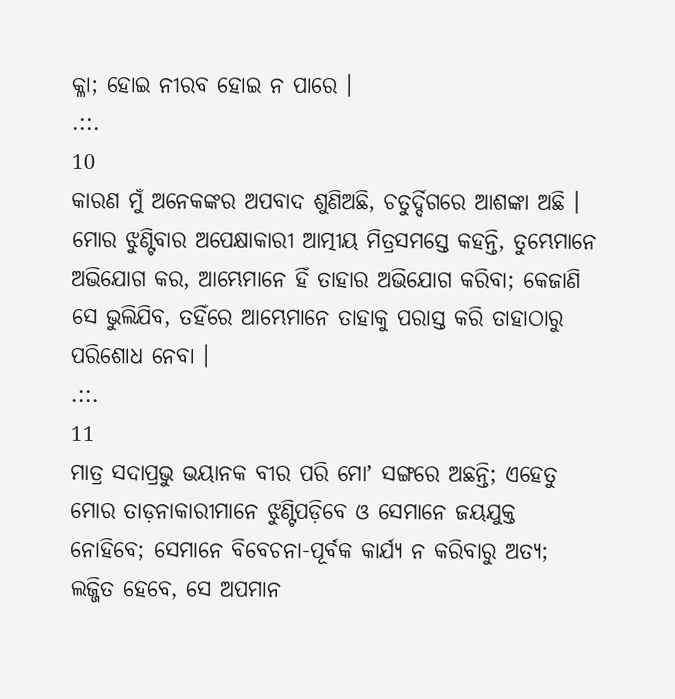କ୍ଳା; ହୋଇ ନୀରବ ହୋଇ ନ ପାରେ ।
.::.
10
କାରଣ ମୁଁ ଅନେକଙ୍କର ଅପବାଦ ଶୁଣିଅଛି, ଚତୁର୍ଦ୍ଦିଗରେ ଆଶଙ୍କା ଅଛି । ମୋର ଝୁଣ୍ଟିବାର ଅପେକ୍ଷାକାରୀ ଆତ୍ମୀୟ ମିତ୍ରସମସ୍ତେ କହନ୍ତି, ତୁମ୍ଭେମାନେ ଅଭିଯୋଗ କର, ଆମ୍ଭେମାନେ ହିଁ ତାହାର ଅଭିଯୋଗ କରିବା; କେଜାଣି ସେ ଭୁଲିଯିବ, ତହିଁରେ ଆମ୍ଭେମାନେ ତାହାକୁ ପରାସ୍ତ କରି ତାହାଠାରୁ ପରିଶୋଧ ନେବା ।
.::.
11
ମାତ୍ର ସଦାପ୍ରଭୁ ଭୟାନକ ବୀର ପରି ମୋʼ ସଙ୍ଗରେ ଅଛନ୍ତି; ଏହେତୁ ମୋର ତାଡ଼ନାକାରୀମାନେ ଝୁଣ୍ଟିପଡ଼ିବେ ଓ ସେମାନେ ଜୟଯୁକ୍ତ ନୋହିବେ; ସେମାନେ ବିବେଚନା-ପୂର୍ବକ କାର୍ଯ୍ୟ ନ କରିବାରୁ ଅତ୍ୟ; ଲଜ୍ଜିତ ହେବେ, ସେ ଅପମାନ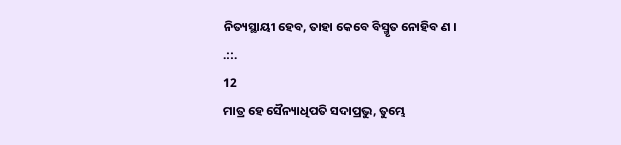ନିତ୍ୟସ୍ଥାୟୀ ହେବ, ତାହା କେବେ ବିସ୍ମୃତ ନୋହିବ ଣ ।
.::.
12
ମାତ୍ର ହେ ସୈନ୍ୟାଧିପତି ସଦାପ୍ରଭୁ, ତୁମ୍ଭେ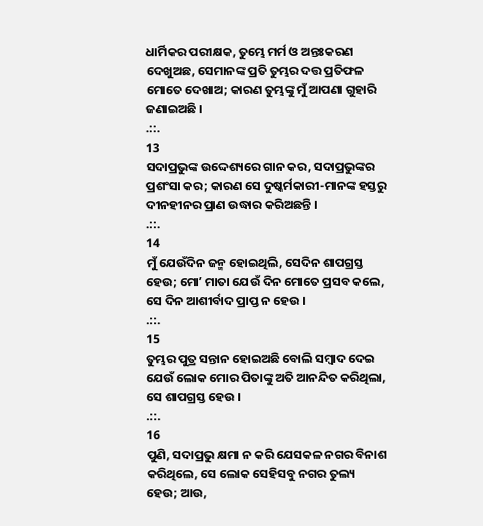ଧାର୍ମିକର ପରୀକ୍ଷକ, ତୁମ୍ଭେ ମର୍ମ ଓ ଅନ୍ତଃକରଣ ଦେଖୁଅଛ, ସେମାନଙ୍କ ପ୍ରତି ତୁମ୍ଭର ଦତ୍ତ ପ୍ରତିଫଳ ମୋତେ ଦେଖାଅ; କାରଣ ତୁମ୍ଭଙ୍କୁ ମୁଁ ଆପଣା ଗୁହାରି ଜଣାଇଅଛି ।
.::.
13
ସଦାପ୍ରଭୁଙ୍କ ଉଦ୍ଦେଶ୍ୟରେ ଗାନ କର, ସଦାପ୍ରଭୁଙ୍କର ପ୍ରଶଂସା କର; କାରଣ ସେ ଦୁଷ୍କର୍ମକାରୀ-ମାନଙ୍କ ହସ୍ତରୁ ଦୀନହୀନର ପ୍ରାଣ ଉଦ୍ଧାର କରିଅଛନ୍ତି ।
.::.
14
ମୁଁ ଯେଉଁଦିନ ଜନ୍ମ ହୋଇଥିଲି, ସେଦିନ ଶାପଗ୍ରସ୍ତ ହେଉ; ମୋʼ ମାତା ଯେଉଁ ଦିନ ମୋତେ ପ୍ରସବ କଲେ, ସେ ଦିନ ଆଶୀର୍ବାଦ ପ୍ରାପ୍ତ ନ ହେଉ ।
.::.
15
ତୁମ୍ଭର ପୁତ୍ର ସନ୍ତାନ ହୋଇଅଛି ବୋଲି ସମ୍ଵାଦ ଦେଇ ଯେଉଁ ଲୋକ ମୋର ପିତାଙ୍କୁ ଅତି ଆନନ୍ଦିତ କରିଥିଲା, ସେ ଶାପଗ୍ରସ୍ତ ହେଉ ।
.::.
16
ପୁଣି, ସଦାପ୍ରଭୁ କ୍ଷମା ନ କରି ଯେସକଳ ନଗର ବିନାଶ କରିଥିଲେ, ସେ ଲୋକ ସେହିସବୁ ନଗର ତୁଲ୍ୟ ହେଉ; ଆଉ,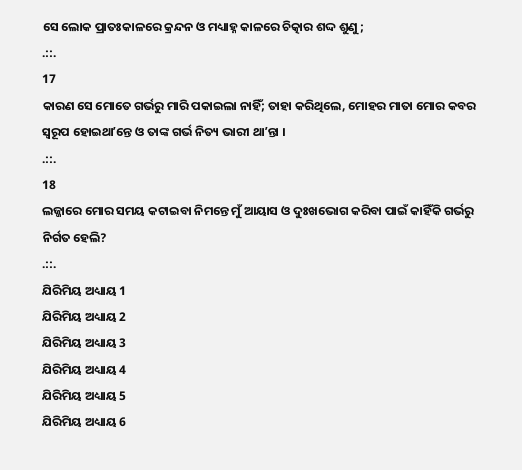ସେ ଲୋକ ପ୍ରାତଃକାଳରେ କ୍ରନ୍ଦନ ଓ ମଧ୍ୟାହ୍ନ କାଳରେ ଚିତ୍କାର ଶଦ୍ଦ ଶୁଣୁ;
.::.
17
କାରଣ ସେ ମୋତେ ଗର୍ଭରୁ ମାରି ପକାଇଲା ନାହିଁ; ତାହା କରିଥିଲେ, ମୋହର ମାତା ମୋର କବର ସ୍ଵରୂପ ହୋଇଥାʼନ୍ତେ ଓ ତାଙ୍କ ଗର୍ଭ ନିତ୍ୟ ଭାରୀ ଥାʼନ୍ତା ।
.::.
18
ଲଜ୍ଜାରେ ମୋର ସମୟ କଟାଇବା ନିମନ୍ତେ ମୁଁ ଆୟାସ ଓ ଦୁଃଖଭୋଗ କରିବା ପାଇଁ କାହିଁକି ଗର୍ଭରୁ ନିର୍ଗତ ହେଲି?
.::.
ଯିରିମିୟ ଅଧ୍ୟାୟ 1
ଯିରିମିୟ ଅଧ୍ୟାୟ 2
ଯିରିମିୟ ଅଧ୍ୟାୟ 3
ଯିରିମିୟ ଅଧ୍ୟାୟ 4
ଯିରିମିୟ ଅଧ୍ୟାୟ 5
ଯିରିମିୟ ଅଧ୍ୟାୟ 6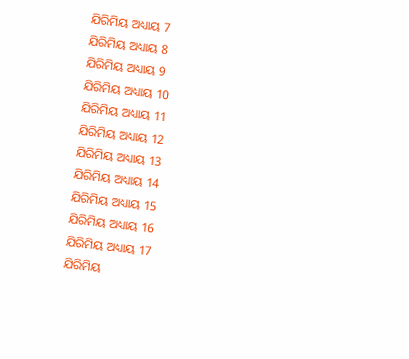ଯିରିମିୟ ଅଧ୍ୟାୟ 7
ଯିରିମିୟ ଅଧ୍ୟାୟ 8
ଯିରିମିୟ ଅଧ୍ୟାୟ 9
ଯିରିମିୟ ଅଧ୍ୟାୟ 10
ଯିରିମିୟ ଅଧ୍ୟାୟ 11
ଯିରିମିୟ ଅଧ୍ୟାୟ 12
ଯିରିମିୟ ଅଧ୍ୟାୟ 13
ଯିରିମିୟ ଅଧ୍ୟାୟ 14
ଯିରିମିୟ ଅଧ୍ୟାୟ 15
ଯିରିମିୟ ଅଧ୍ୟାୟ 16
ଯିରିମିୟ ଅଧ୍ୟାୟ 17
ଯିରିମିୟ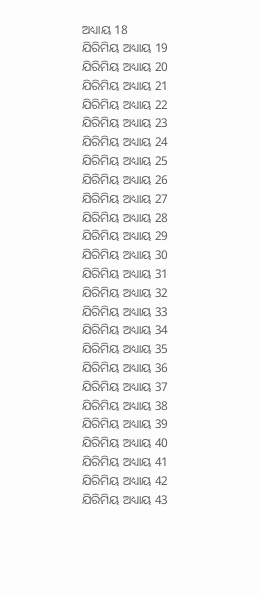ଅଧ୍ୟାୟ 18
ଯିରିମିୟ ଅଧ୍ୟାୟ 19
ଯିରିମିୟ ଅଧ୍ୟାୟ 20
ଯିରିମିୟ ଅଧ୍ୟାୟ 21
ଯିରିମିୟ ଅଧ୍ୟାୟ 22
ଯିରିମିୟ ଅଧ୍ୟାୟ 23
ଯିରିମିୟ ଅଧ୍ୟାୟ 24
ଯିରିମିୟ ଅଧ୍ୟାୟ 25
ଯିରିମିୟ ଅଧ୍ୟାୟ 26
ଯିରିମିୟ ଅଧ୍ୟାୟ 27
ଯିରିମିୟ ଅଧ୍ୟାୟ 28
ଯିରିମିୟ ଅଧ୍ୟାୟ 29
ଯିରିମିୟ ଅଧ୍ୟାୟ 30
ଯିରିମିୟ ଅଧ୍ୟାୟ 31
ଯିରିମିୟ ଅଧ୍ୟାୟ 32
ଯିରିମିୟ ଅଧ୍ୟାୟ 33
ଯିରିମିୟ ଅଧ୍ୟାୟ 34
ଯିରିମିୟ ଅଧ୍ୟାୟ 35
ଯିରିମିୟ ଅଧ୍ୟାୟ 36
ଯିରିମିୟ ଅଧ୍ୟାୟ 37
ଯିରିମିୟ ଅଧ୍ୟାୟ 38
ଯିରିମିୟ ଅଧ୍ୟାୟ 39
ଯିରିମିୟ ଅଧ୍ୟାୟ 40
ଯିରିମିୟ ଅଧ୍ୟାୟ 41
ଯିରିମିୟ ଅଧ୍ୟାୟ 42
ଯିରିମିୟ ଅଧ୍ୟାୟ 43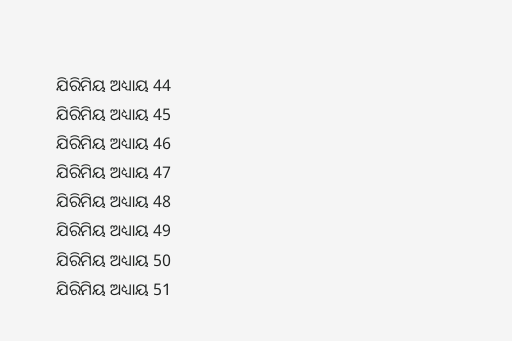ଯିରିମିୟ ଅଧ୍ୟାୟ 44
ଯିରିମିୟ ଅଧ୍ୟାୟ 45
ଯିରିମିୟ ଅଧ୍ୟାୟ 46
ଯିରିମିୟ ଅଧ୍ୟାୟ 47
ଯିରିମିୟ ଅଧ୍ୟାୟ 48
ଯିରିମିୟ ଅଧ୍ୟାୟ 49
ଯିରିମିୟ ଅଧ୍ୟାୟ 50
ଯିରିମିୟ ଅଧ୍ୟାୟ 51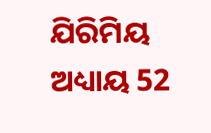ଯିରିମିୟ ଅଧ୍ୟାୟ 52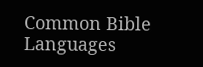Common Bible Languages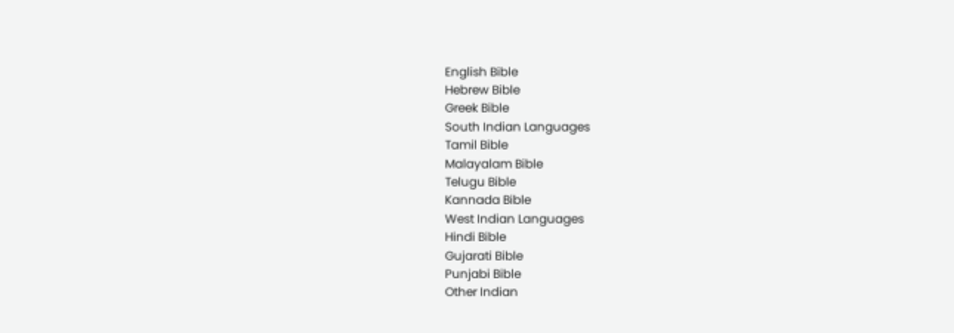English Bible
Hebrew Bible
Greek Bible
South Indian Languages
Tamil Bible
Malayalam Bible
Telugu Bible
Kannada Bible
West Indian Languages
Hindi Bible
Gujarati Bible
Punjabi Bible
Other Indian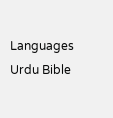Languages
Urdu Bible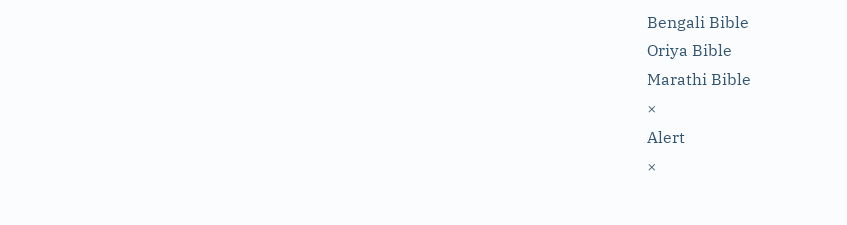Bengali Bible
Oriya Bible
Marathi Bible
×
Alert
×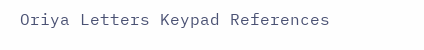Oriya Letters Keypad References